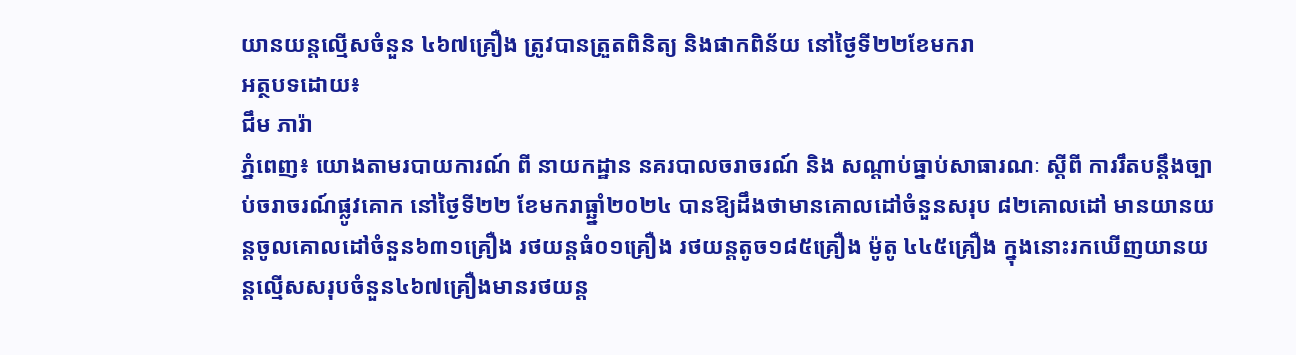យានយន្តល្មើសចំនួន ៤៦៧គ្រឿង ត្រូវបានត្រួតពិនិត្យ និងផាកពិន័យ នៅថ្ងៃទី២២ខែមករា
អត្ថបទដោយ៖
ជឹម ភារ៉ា
ភ្នំពេញ៖ យោងតាមរបាយការណ៍ ពី នាយកដ្ឋាន នគរបាលចរាចរណ៍ និង សណ្តាប់ធ្នាប់សាធារណៈ ស្តីពី ការរឹតបន្ដឹងច្បាប់ចរាចរណ៍ផ្លូវគោក នៅថ្ងៃទី២២ ខែមករាធ្ឆ្នាំ២០២៤ បានឱ្យដឹងថាមានគោលដៅចំនួនសរុប ៨២គោលដៅ មានយានយន្តចូលគោលដៅចំនួន៦៣១គ្រឿង រថយន្តធំ០១គ្រឿង រថយន្តតូច១៨៥គ្រឿង ម៉ូតូ ៤៤៥គ្រឿង ក្នុងនោះរកឃើញយានយន្តល្មើសសរុបចំនួន៤៦៧គ្រឿងមានរថយន្ត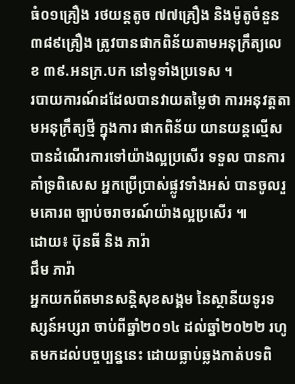ធំ០១គ្រឿង រថយន្តតូច ៧៧គ្រឿង និងម៉ូតូចំនួន ៣៨៩គ្រឿង ត្រូវបានផាកពិន័យតាមអនុក្រឹត្យលេខ ៣៩.អនក្រ.បក នៅទូទាំងប្រទេស ។
របាយការណ៍ដដែលបានវាយតម្លៃថា ការអនុវត្តតាមអនុក្រឹត្យថ្មី ក្នុងការ ផាកពិន័យ យានយន្តល្មើស បានដំណើរការទៅយ៉ាងល្អប្រសើរ ទទួល បានការគាំទ្រពិសេស អ្នកប្រើប្រាស់ផ្លូវទាំងអស់ បានចូលរួមគោរព ច្បាប់ចរាចរណ៍យ៉ាងល្អប្រសើរ ៕
ដោយ៖ ប៊ុនធី និង ភារ៉ា
ជឹម ភារ៉ា
អ្នកយកព័តមានសន្តិសុខសង្គម នៃស្ថានីយទូរទស្សន៍អប្សរា ចាប់ពីឆ្នាំ២០១៤ ដល់ឆ្នាំ២០២២ រហូតមកដល់បច្ចប្បន្ននេះ ដោយធ្លាប់ឆ្លងកាត់បទពិ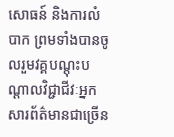សោធន៍ និងការលំបាក ព្រមទាំងបានចូលរួមវគ្គបណ្ដុះបណ្ដាលវិជ្ជាជីវៈអ្នកសារព័ត៌មានជាច្រើន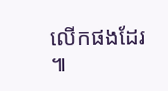លើកផងដែរ ៕